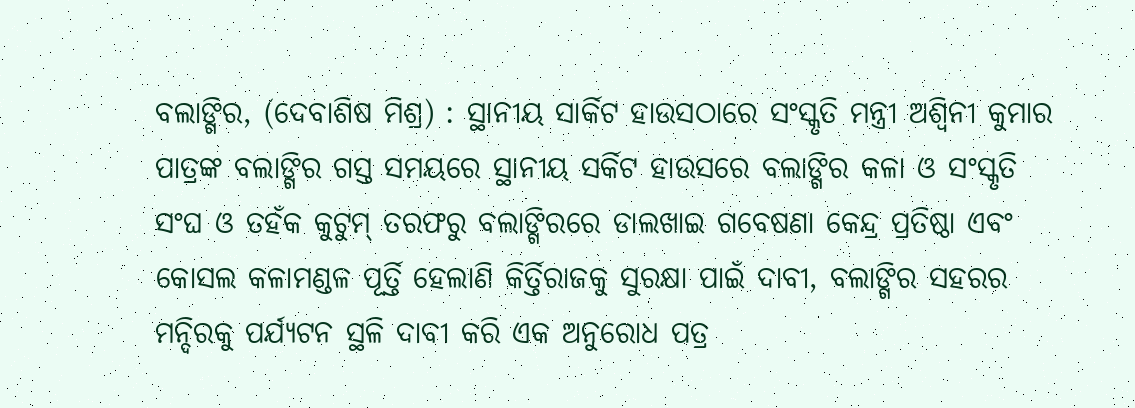ବଲାଙ୍ଗିର, (ଦେବାଶିଷ ମିଶ୍ର) : ସ୍ଥାନୀୟ ସାର୍କିଟ ହାଉସଠାରେ ସଂସ୍କୃତି ମନ୍ତ୍ରୀ ଅଶ୍ୱିନୀ କୁମାର ପାତ୍ରଙ୍କ ବଲାଙ୍ଗିର ଗସ୍ତ ସମୟରେ ସ୍ଥାନୀୟ ସର୍କିଟ ହାଉସରେ ବଲାଙ୍ଗିର କଳା ଓ ସଂସ୍କୃତି ସଂଘ ଓ ତହଁକ କୁଟୁମ୍ ତରଫରୁ ବଲାଙ୍ଗିରରେ ଡାଲଖାଇ ଗବେଷଣା କେନ୍ଦ୍ର ପ୍ରତିଷ୍ଠା ଏବଂ କୋସଲ କଳାମଣ୍ଡଳ ପୂର୍ତ୍ତି ହେଲାଣି କିର୍ତ୍ତିରାଜକୁ ସୁରକ୍ଷା ପାଇଁ ଦାବୀ, ବଲାଙ୍ଗିର ସହରର ମନ୍ଦିରକୁ ପର୍ଯ୍ୟଟନ ସ୍ଥଳି ଦାବୀ କରି ଏକ ଅନୁରୋଧ ପତ୍ର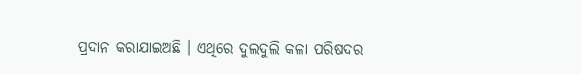ପ୍ରଦାନ କରାଯାଇଅଛି । ଏଥିରେ ଦୁଲଦୁଲି କଳା ପରିଷଦର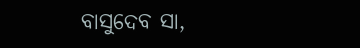ବାସୁଦେବ ସା,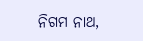ନିଗମ ନାଥ,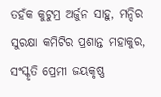ତହଁକ କୁଟୁମ୍ର ଅର୍ଜୁନ ସାହୁ, ମନ୍ଦିର ସୁରକ୍ଷା କମିଟିର ପ୍ରଶାନ୍ତ ମହାକୁର, ସଂସ୍କୃତି ପ୍ରେମୀ ଜୟକୃଷ୍ଣ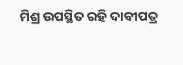ମିଶ୍ର ଉପସ୍ଥିତ ରହି ଦାବୀପତ୍ର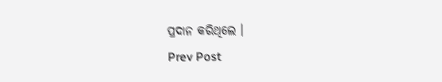ପ୍ରଦାନ କରିଥିଲେ ।
Prev Post